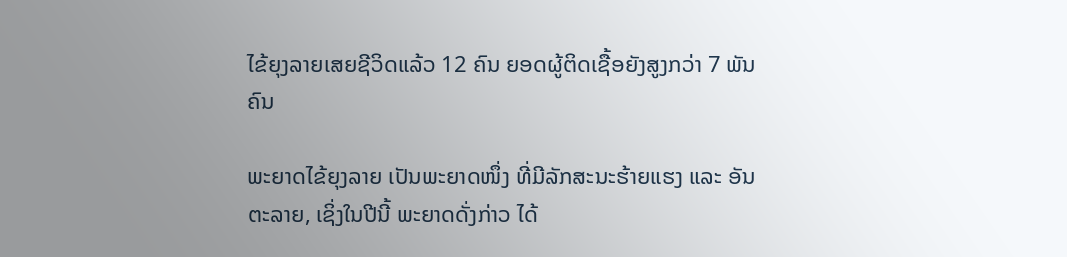ໄຂ້ຍຸງລາຍເສຍຊີວິດແລ້ວ 12 ຄົນ ຍອດຜູ້ຕິດເຊື້ອຍັງສູງກວ່າ 7 ພັນຄົນ

ພະຍາດໄຂ້ຍຸງລາຍ ເປັນພະຍາດໜຶ່ງ ທີ່ມີລັກສະນະຮ້າຍແຮງ ແລະ ອັນຕະລາຍ, ເຊິ່ງໃນປີນີ້ ພະຍາດດັ່ງກ່າວ ໄດ້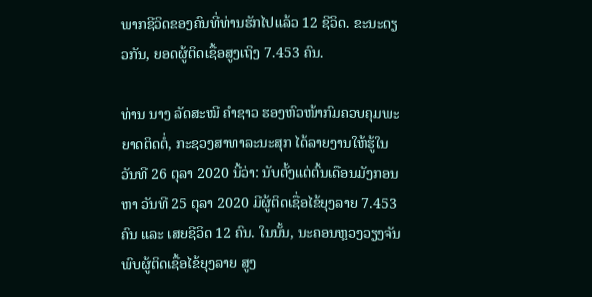ພາກຊີວິດຂອງຄົນທີ່ທ່ານຮັກໄປແລ້ວ 12 ຊີວິດ. ຂະນະດຽວກັນ, ຍອດຜູ້ຕິດເຊື້ອສູງເຖິງ 7.453 ຄົນ.

ທ່ານ ນາງ ລັດສະໝີ ຄຳຊາວ ຮອງຫົວໜ້າກົມຄວບຄຸມພະຍາດຕິດຕໍ່, ກະຊວງສາທາລະນະສຸກ ໄດ້ລາຍງານໃຫ້ຮູ້ໃນວັນທີ 26 ຕຸລາ 2020 ນີ້ວ່າ: ນັບຕັ້ງແຕ່ຕົ້ນເດືອນມັງກອນ ຫາ ວັນທີ 25 ຕຸລາ 2020 ມີຜູ້ຕິດເຊື່ອໄຂ້ຍຸງລາຍ 7.453 ຄົນ ແລະ ເສຍຊີວິດ 12 ຄົນ. ໃນນັ້ນ, ນະຄອນຫຼວງວຽງຈັນ ພົບຜູ້ຕິດເຊື້ອໄຂ້ຍຸງລາຍ ສູງ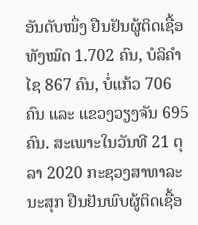ອັນດັບໜຶ່ງ ຢືນຢັນຜູ້ຕິດເຊື້ອທັງໝົດ 1.702 ຄົນ, ບໍລິຄຳໄຊ 867 ຄົນ, ບໍ່ແກ້ວ 706 ຄົນ ແລະ ແຂວງວຽງຈັນ 695 ຄົນ. ສະເພາະໃນວັນທີ 21 ຕຸລາ 2020 ກະຊວງສາທາລະນະສຸກ ຢືນຢັນພົບຜູ້ຕິດເຊື້ອ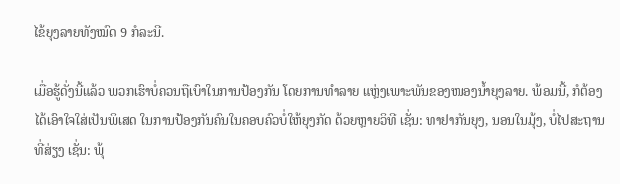ໄຂ້ຍຸງລາຍທັງໝົດ 9 ກໍລະນີ.

ເມື່ອຮູ້ດັ່ງນີ້ແລ້ວ ພວກເຮົາບໍ່ຄວນຖືເບົາໃນການປ້ອງກັນ ໂດຍການທຳລາຍ ແຫຼ່ງເພາະພັນຂອງໜອງນໍ້າຍຸງລາຍ. ພ້ອມນີ້, ກໍຕ້ອງໄດ້ເອົາໃຈໃສ່ເປັນພິເສດ ໃນການປ້ອງກັນຄົນໃນຄອບຄົວບໍ່ໃຫ້ຍຸງກັດ ດ້ວຍຫຼາຍວິທີ ເຊັ່ນ: ທາຢາກັນຍຸງ, ນອນໃນມຸ້ງ, ບໍ່ໄປສະຖານທີ່ສ່ຽງ ເຊັ່ນ: ພຸ້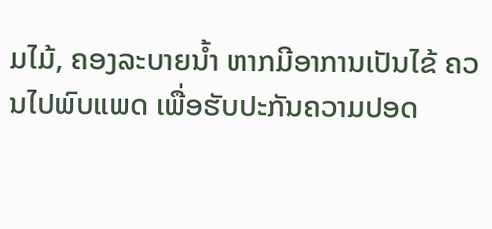ມໄມ້, ຄອງລະບາຍນໍ້າ ຫາກມີອາການເປັນໄຂ້ ຄວນໄປພົບແພດ ເພື່ອຮັບປະກັນຄວາມປອດ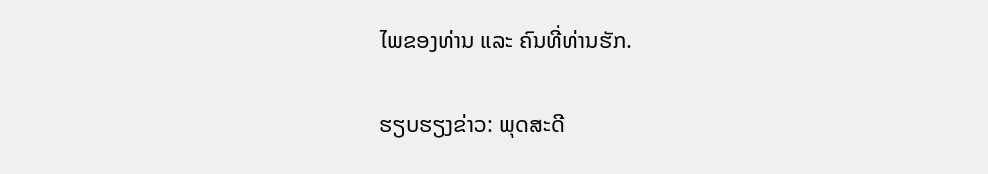ໄພຂອງທ່ານ ແລະ ຄົນທີ່ທ່ານຮັກ.

ຮຽບຮຽງຂ່າວ: ພຸດສະດີ